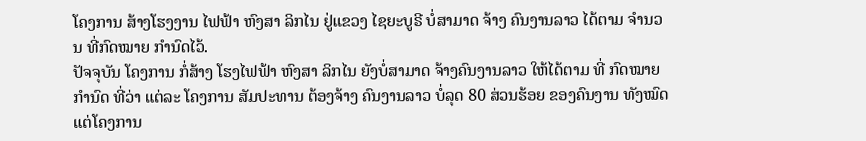ໂຄງການ ສ້າງໂຮງງານ ໄຟຟ້າ ຫົງສາ ລິກໄນ ຢູ່ແຂວງ ໄຊຍະບູຣີ ບໍ່ສາມາດ ຈ້າງ ຄົນງານລາວ ໄດ້ຕາມ ຈໍານວນ ທີ່ກົດໝາຍ ກໍານົດໄວ້.
ປັຈຈຸບັນ ໂຄງການ ກໍ່ສ້າງ ໂຮງໄຟຟ້າ ຫົງສາ ລິກໄນ ຍັງບໍ່ສາມາດ ຈ້າງຄົນງານລາວ ໃຫ້ໄດ້ຕາມ ທີ່ ກົດໝາຍກໍານົດ ທີ່ວ່າ ແຕ່ລະ ໂຄງການ ສັມປະທານ ຕ້ອງຈ້າງ ຄົນງານລາວ ບໍ່ລຸດ 80 ສ່ວນຮ້ອຍ ຂອງຄົນງານ ທັງໝົດ ແຕ່ໂຄງການ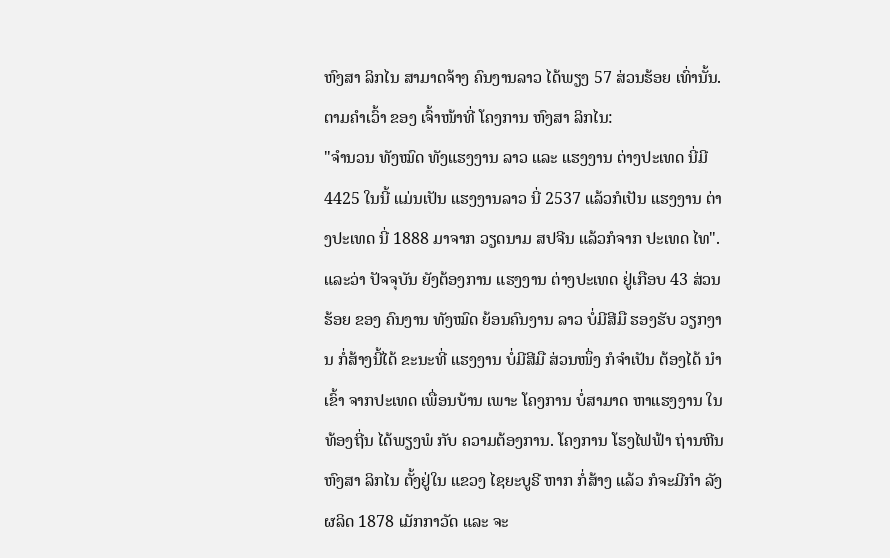ຫົງສາ ລິກໄນ ສາມາດຈ້າງ ຄົນງານລາວ ໄດ້ພຽງ 57 ສ່ວນຮ້ອຍ ເທົ່ານັ້ນ. ຕາມຄໍາເວົ້າ ຂອງ ເຈົ້າໜ້າທີ່ ໂຄງການ ຫົງສາ ລິກໄນ:
"ຈໍານວນ ທັງໝົດ ທັງແຮງງານ ລາວ ແລະ ແຮງງານ ຕ່າງປະເທດ ນີ່ມີ 4425 ໃນນີ້ ແມ່ນເປັນ ແຮງງານລາວ ນີ່ 2537 ແລ້ວກໍເປັນ ແຮງງານ ຕ່າງປະເທດ ນີ່ 1888 ມາຈາກ ວຽດນາມ ສປຈີນ ແລ້ວກໍຈາກ ປະເທດ ໄທ".
ແລະວ່າ ປັຈຈຸບັນ ຍັງຕ້ອງການ ແຮງງານ ຕ່າງປະເທດ ຢູ່ເກືອບ 43 ສ່ວນຮ້ອຍ ຂອງ ຄົນງານ ທັງໝົດ ຍ້ອນຄົນງານ ລາວ ບໍ່ມີສີມື ຮອງຮັບ ວຽກງານ ກໍ່ສ້າງນີ້ໄດ້ ຂະນະທີ່ ແຮງງານ ບໍ່ມີສີມື ສ່ວນໜຶ່ງ ກໍຈໍາເປັນ ຕ້ອງໄດ້ ນໍາເຂົ້າ ຈາກປະເທດ ເພື່ອນບ້ານ ເພາະ ໂຄງການ ບໍ່ສາມາດ ຫາແຮງງານ ໃນທ້ອງຖີ່ນ ໄດ້ພຽງພໍ ກັບ ຄວາມຕ້ອງການ. ໂຄງການ ໂຮງໄຟຟ້າ ຖ່ານຫີນ ຫົງສາ ລິກໄນ ຕັ້ງຢູ່ໃນ ແຂວງ ໄຊຍະບູຣີ ຫາກ ກໍ່ສ້າງ ແລ້ວ ກໍຈະມີກໍາ ລັງຜລິດ 1878 ເມັກກາວັດ ແລະ ຈະ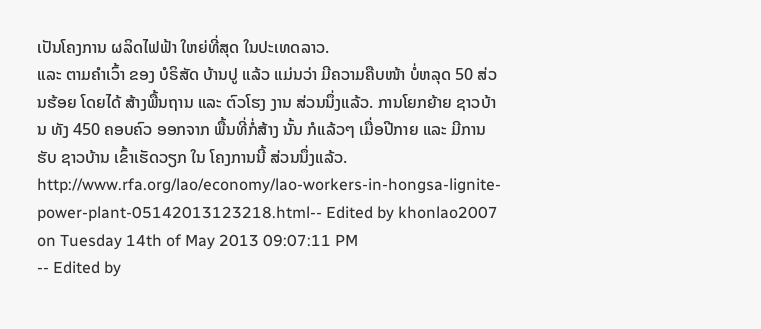ເປັນໂຄງການ ຜລິດໄຟຟ້າ ໃຫຍ່ທີ່ສຸດ ໃນປະເທດລາວ.
ແລະ ຕາມຄໍາເວົ້າ ຂອງ ບໍຣິສັດ ບ້ານປູ ແລ້ວ ແມ່ນວ່າ ມີຄວາມຄືບໜ້າ ບໍ່ຫລຸດ 50 ສ່ວນຮ້ອຍ ໂດຍໄດ້ ສ້າງພື້ນຖານ ແລະ ຕົວໂຮງ ງານ ສ່ວນນຶ່ງແລ້ວ. ການໂຍກຍ້າຍ ຊາວບ້ານ ທັງ 450 ຄອບຄົວ ອອກຈາກ ພື້ນທີ່ກໍ່ສ້າງ ນັ້ນ ກໍແລ້ວໆ ເມື່ອປີກາຍ ແລະ ມີການຮັບ ຊາວບ້ານ ເຂົ້າເຮັດວຽກ ໃນ ໂຄງການນີ້ ສ່ວນນຶ່ງແລ້ວ.
http://www.rfa.org/lao/economy/lao-workers-in-hongsa-lignite-power-plant-05142013123218.html-- Edited by khonlao2007 on Tuesday 14th of May 2013 09:07:11 PM
-- Edited by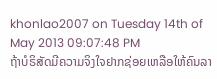khonlao2007 on Tuesday 14th of May 2013 09:07:48 PM
ຖ້າບໍຣິສັດມີຄວາມຈິງໃຈຢາກຊ່ອຍເຫລືອໃຫ້ຄົນລາ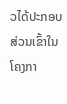ວໄດ້ປະກອບສ່ວນເຂົ້າໃນໂຄງກາ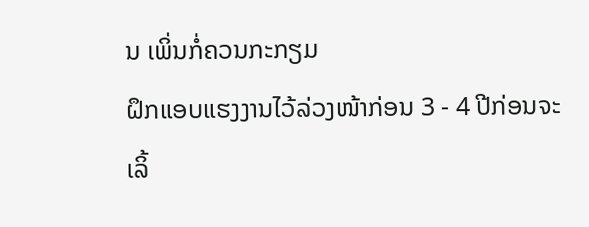ນ ເພິ່ນກໍ່ຄວນກະກຽມ
ຝຶກແອບແຮງງານໄວ້ລ່ວງໜ້າກ່ອນ 3 - 4 ປີກ່ອນຈະເລິ້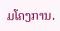ມໂຄງການ.